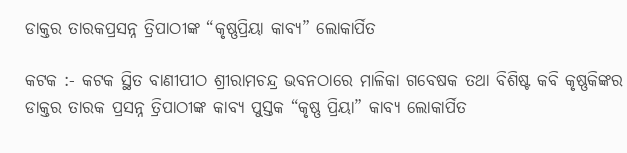ଡାକ୍ତର ତାରକପ୍ରସନ୍ନ ତ୍ରିପାଠୀଙ୍କ “କୃଷ୍ଣପ୍ରିୟା କାବ୍ଯ” ଲୋକାର୍ପିତ

କଟକ :- କଟକ ସ୍ଥିତ ବାଣୀପୀଠ ଶ୍ରୀରାମଚନ୍ଦ୍ର ଭବନଠାରେ ମାଳିକା ଗବେଷକ ତଥା ବିଶିଷ୍ଟ କବି କୃଷ୍ଣକିଙ୍କର ଡାକ୍ତର ତାରକ ପ୍ରସନ୍ନ ତ୍ରିପାଠୀଙ୍କ କାବ୍ଯ ପୁସ୍ତକ “କୃଷ୍ଣ ପ୍ରିୟା” କାବ୍ଯ ଲୋକାର୍ପିତ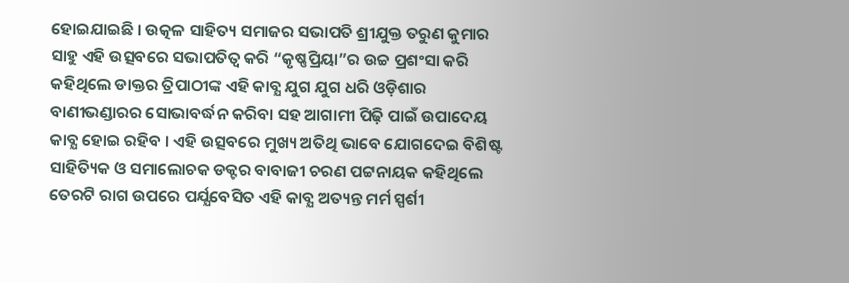ହୋଇଯାଇଛି । ଉତ୍କଳ ସାହିତ୍ୟ ସମାଜର ସଭାପତି ଶ୍ରୀଯୁକ୍ତ ତରୁଣ କୁମାର ସାହୁ ଏହି ଉତ୍ସବରେ ସଭାପତିତ୍ୱ କରି “କୃଷ୍ଣପ୍ରିୟା”ର ଉଚ୍ଚ ପ୍ରଶଂସା କରି କହିଥିଲେ ଡାକ୍ତର ତ୍ରିପାଠୀଙ୍କ ଏହି କାବ୍ଯ ଯୁଗ ଯୁଗ ଧରି ଓଡ଼ିଶାର ବାଣୀଭଣ୍ଡାରର ସୋଭାବର୍ଦ୍ଧନ କରିବା ସହ ଆଗାମୀ ପିଢ଼ି ପାଇଁ ଉପାଦେୟ କାବ୍ଯ ହୋଇ ରହିବ । ଏହି ଉତ୍ସବରେ ମୁଖ୍ୟ ଅତିଥି ଭାବେ ଯୋଗଦେଇ ବିଶିଷ୍ଟ ସାହିତ୍ୟିକ ଓ ସମାଲୋଚକ ଡକ୍ଟର ବାବାଜୀ ଚରଣ ପଟ୍ଟନାୟକ କହିଥିଲେ ତେରଟି ରାଗ ଉପରେ ପର୍ଯ୍ଯବେସିତ ଏହି କାବ୍ଯ ଅତ୍ୟନ୍ତ ମର୍ମ ସ୍ପର୍ଶୀ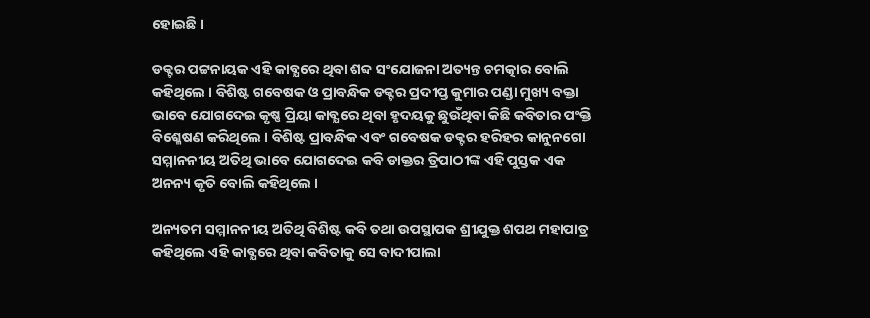ହୋଇଛି ।

ଡକ୍ଟର ପଟ୍ଟନାୟକ ଏହି କାବ୍ଯରେ ଥିବା ଶବ୍ଦ ସଂଯୋଜନା ଅତ୍ୟନ୍ତ ଚମତ୍କାର ବୋଲି କହିଥିଲେ । ବିଶିଷ୍ଟ ଗବେଷକ ଓ ପ୍ରାବନ୍ଧିକ ଡକ୍ଟର ପ୍ରଦୀପ୍ତ କୁମାର ପଣ୍ଡା ମୁଖ୍ୟ ବକ୍ତା ଭାବେ ଯୋଗଦେଇ କୃଷ୍ଣ ପ୍ରିୟା କାବ୍ଯରେ ଥିବା ହୃଦୟକୁ ଛୁଉଁଥିବା କିଛି କବିତାର ପଂକ୍ତି ବିଶ୍ଳେଷଣ କରିଥିଲେ । ବିଶିଷ୍ଟ ପ୍ରାବନ୍ଧିକ ଏବଂ ଗବେଷକ ଡକ୍ଟର ହରିହର କାନୁନଗୋ ସମ୍ମାନନୀୟ ଅତିଥି ଭାବେ ଯୋଗଦେଇ କବି ଡାକ୍ତର ତ୍ରିପାଠୀଙ୍କ ଏହି ପୁସ୍ତକ ଏକ ଅନନ୍ୟ କୃତି ବୋଲି କହିଥିଲେ ।

ଅନ୍ୟତମ ସମ୍ମାନନୀୟ ଅତିଥି ବିଶିଷ୍ଟ କବି ତଥା ଉପସ୍ଥାପକ ଶ୍ରୀଯୁକ୍ତ ଶପଥ ମହାପାତ୍ର କହିଥିଲେ ଏହି କାବ୍ଯରେ ଥିବା କବିତାକୁ ସେ ବାଦୀପାଲା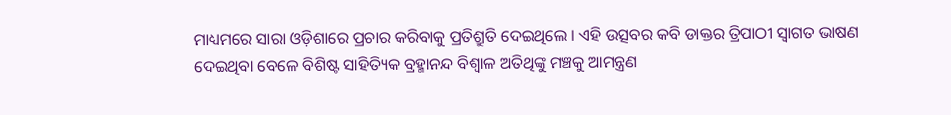ମାଧ୍ୟମରେ ସାରା ଓଡ଼ିଶାରେ ପ୍ରଚାର କରିବାକୁ ପ୍ରତିଶ୍ରୁତି ଦେଇଥିଲେ । ଏହି ଉତ୍ସବର କବି ଡାକ୍ତର ତ୍ରିପାଠୀ ସ୍ବାଗତ ଭାଷଣ ଦେଇଥିବା ବେଳେ ବିଶିଷ୍ଟ ସାହିତ୍ୟିକ ବ୍ରହ୍ମାନନ୍ଦ ବିଶ୍ବାଳ ଅତିଥିଙ୍କୁ ମଞ୍ଚକୁ ଆମନ୍ତ୍ରଣ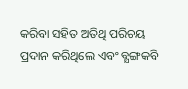କରିବା ସହିତ ଅତିଥି ପରିଚୟ ପ୍ରଦାନ କରିଥିଲେ ଏବଂ ବ୍ଯଙ୍ଗକବି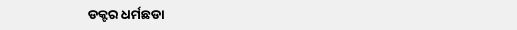ଡକ୍ଟର ଧର୍ମଛଡା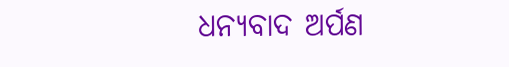ଧନ୍ୟବାଦ ଅର୍ପଣ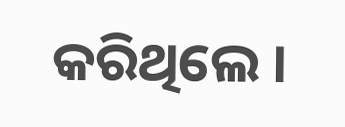କରିଥିଲେ ।